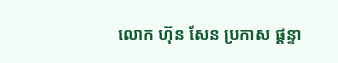លោក ហ៊ុន សែន ប្រកាស ផ្ដន្ទា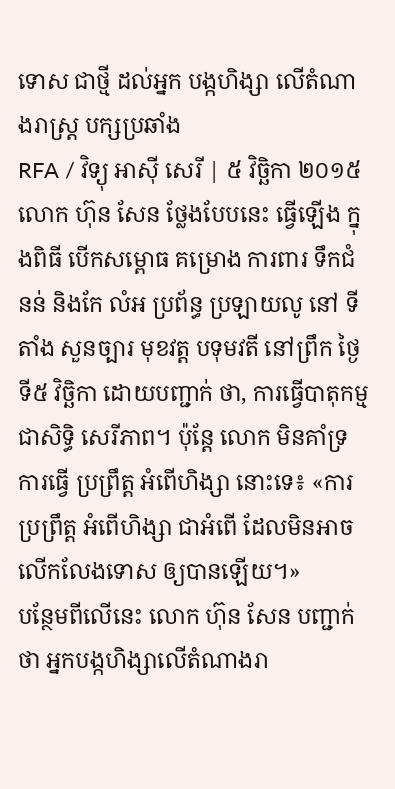ទោស ជាថ្មី ដល់អ្នក បង្កហិង្សា លើតំណាងរាស្ត្រ បក្សប្រឆាំង
RFA / វិទ្យុ អាស៊ី សេរី | ៥ វិច្ឆិកា ២០១៥
លោក ហ៊ុន សែន ថ្លែងបែបនេះ ធ្វើឡើង ក្នុងពិធី បើកសម្ពោធ គម្រោង ការពារ ទឹកជំនន់ និងកែ លំអ ប្រព័ន្ធ ប្រឡាយលូ នៅ ទីតាំង សួនច្បារ មុខវត្ត បទុមវតី នៅព្រឹក ថ្ងៃទី៥ វិច្ឆិកា ដោយបញ្ជាក់ ថា, ការធ្វើបាតុកម្ម ជាសិទ្ធិ សេរីភាព។ ប៉ុន្តែ លោក មិនគាំទ្រ ការធ្វើ ប្រព្រឹត្ត អំពើហិង្សា នោះទេ៖ «ការប្រព្រឹត្ត អំពើហិង្សា ជាអំពើ ដែលមិនអាច លើកលែងទោស ឲ្យបានឡើយ។»
បន្ថែមពីលើនេះ លោក ហ៊ុន សែន បញ្ជាក់ថា អ្នកបង្កហិង្សាលើតំណាងរា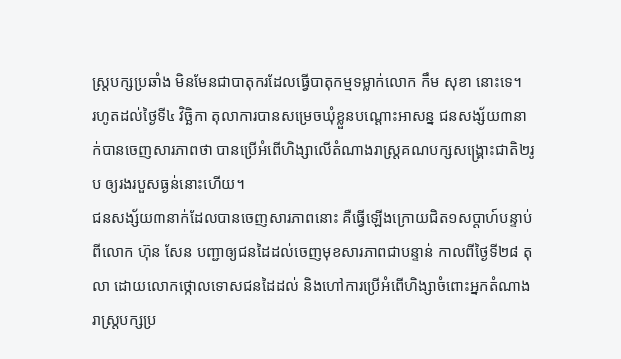ស្ត្របក្សប្រឆាំង មិនមែនជាបាតុករដែលធ្វើបាតុកម្មទម្លាក់លោក កឹម សុខា នោះទេ។
រហូតដល់ថ្ងៃទី៤ វិច្ឆិកា តុលាការបានសម្រេចឃុំខ្លួនបណ្ដោះអាសន្ន ជនសង្ស័យ៣នាក់បានចេញសារភាពថា បានប្រើអំពើហិង្សាលើតំណាងរាស្ត្រគណបក្សសង្រ្គោះជាតិ២រូប ឲ្យរងរបួសធ្ងន់នោះហើយ។
ជនសង្ស័យ៣នាក់ដែលបានចេញសារភាពនោះ គឺធ្វើឡើងក្រោយជិត១សប្ដាហ៍បន្ទាប់ពីលោក ហ៊ុន សែន បញ្ជាឲ្យជនដៃដល់ចេញមុខសារភាពជាបន្ទាន់ កាលពីថ្ងៃទី២៨ តុលា ដោយលោកថ្កោលទោសជនដៃដល់ និងហៅការប្រើអំពើហិង្សាចំពោះអ្នកតំណាងរាស្ត្របក្សប្រ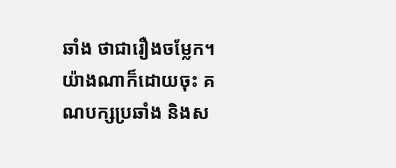ឆាំង ថាជារឿងចម្លែក។
យ៉ាងណាក៏ដោយចុះ គណបក្សប្រឆាំង និងស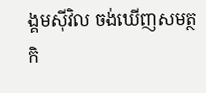ង្គមស៊ីវិល ចង់ឃើញសមត្ថកិ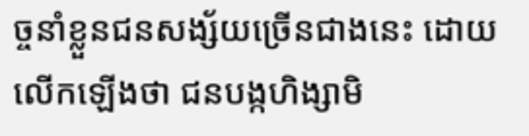ច្ចនាំខ្លួនជនសង្ស័យច្រើនជាងនេះ ដោយលើកឡើងថា ជនបង្កហិង្សាមិ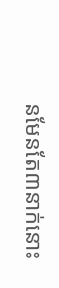នមែនតែ៣នាក់នោះ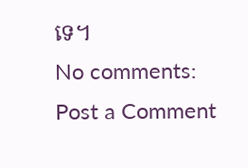ទេ។
No comments:
Post a Comment